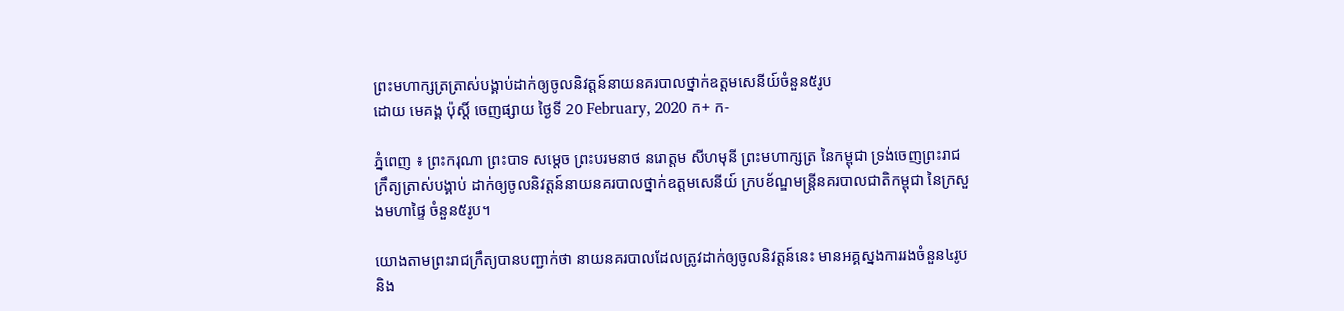ព្រះមហាក្សត្រត្រាស់បង្គាប់ដាក់ឲ្យចូលនិវត្តន៍នាយនគរបាលថ្នាក់ឧត្តមសេនីយ៍ចំនួន៥រូប
ដោយ មេគង្គ ប៉ុស្តិ៍ ចេញផ្សាយ ថ្ងៃទី 20 February, 2020 ក+ ក-

ភ្នំពេញ ៖ ព្រះករុណា ព្រះបាទ សម្ដេច ព្រះបរមនាថ នរោត្តម សីហមុនី ព្រះមហាក្សត្រ នៃកម្ពុជា ទ្រង់ចេញព្រះរាជក្រឹត្យត្រាស់បង្គាប់ ដាក់ឲ្យចូលនិវត្តន៍នាយនគរបាលថ្នាក់ឧត្តមសេនីយ៍ ក្របខ័ណ្ឌមន្ដ្រីនគរបាលជាតិកម្ពុជា នៃក្រសួងមហាផ្ទៃ ចំនួន៥រូប។

យោងតាមព្រះរាជក្រឹត្យបានបញ្ជាក់ថា នាយនគរបាលដែលត្រូវដាក់ឲ្យចូលនិវត្តន៍នេះ មានអគ្គស្នងការរងចំនួន៤រូប និង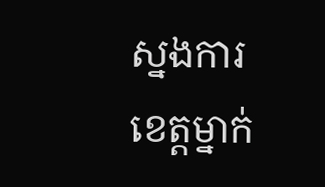ស្នងការខេត្តម្នាក់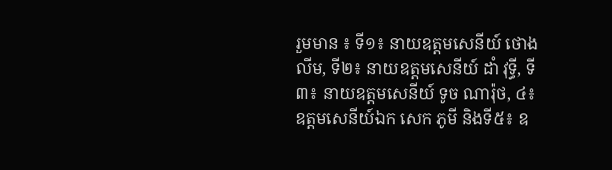រួមមាន ៖ ទី១៖ នាយឧត្តមសេនីយ៍ ថោង លីម, ទី២៖ នាយឧត្តមសេនីយ៍ ដាំ វុទ្ធី, ទី៣៖ នាយឧត្តមសេនីយ៍ ទូច ណារ៉ុថ, ៤៖ ឧត្តមសេនីយ៍ឯក សេក ភូមី និងទី៥៖ ឧ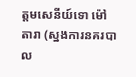ត្តមសេនីយ៍ទោ ម៉ៅ តារា (ស្នងការនគរបាល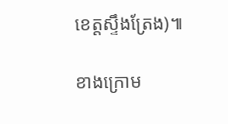ខេត្តស្ទឹងត្រែង)៕

ខាងក្រោម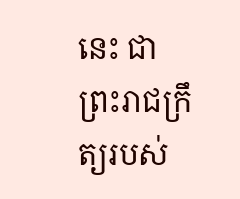នេះ ជាព្រះរាជក្រឹត្យរបស់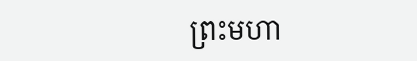ព្រះមហា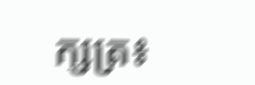ក្សត្រ៖